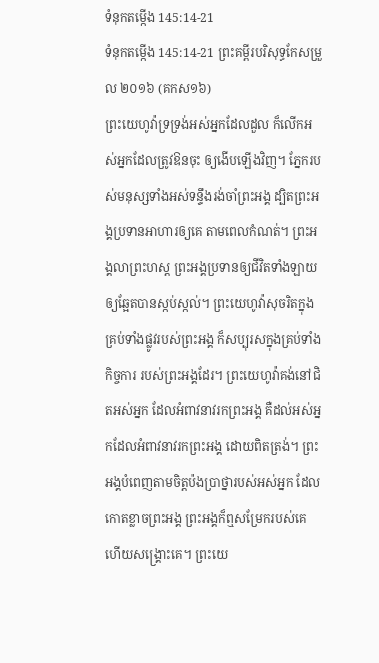ទំនុកតម្កើង 145:14-21
ទំនុកតម្កើង 145:14-21 ព្រះគម្ពីរបរិសុទ្ធកែសម្រួល ២០១៦ (គកស១៦)
ព្រះយេហូវ៉ាទ្រទ្រង់អស់អ្នកដែលដួល ក៏លើកអស់អ្នកដែលត្រូវឱនចុះ ឲ្យងើបឡើងវិញ។ ភ្នែករបស់មនុស្សទាំងអស់ទន្ទឹងរង់ចាំព្រះអង្គ ដ្បិតព្រះអង្គប្រទានអាហារឲ្យគេ តាមពេលកំណត់។ ព្រះអង្គលាព្រះហស្ត ព្រះអង្គប្រទានឲ្យជីវិតទាំងឡាយ ឲ្យឆ្អែតបានស្កប់ស្កល់។ ព្រះយេហូវ៉ាសុចរិតក្នុងគ្រប់ទាំងផ្លូវរបស់ព្រះអង្គ ក៏សប្បុរសក្នុងគ្រប់ទាំងកិច្ចការ របស់ព្រះអង្គដែរ។ ព្រះយេហូវ៉ាគង់នៅជិតអស់អ្នក ដែលអំពាវនាវរកព្រះអង្គ គឺដល់អស់អ្នកដែលអំពាវនាវរកព្រះអង្គ ដោយពិតត្រង់។ ព្រះអង្គបំពេញតាមចិត្តប៉ងប្រាថ្នារបស់អស់អ្នក ដែលកោតខ្លាចព្រះអង្គ ព្រះអង្គក៏ឮសម្រែករបស់គេ ហើយសង្គ្រោះគេ។ ព្រះយេ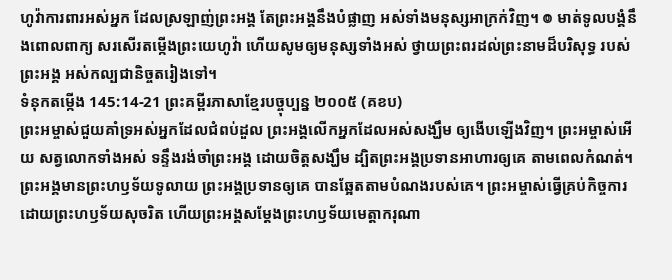ហូវ៉ាការពារអស់អ្នក ដែលស្រឡាញ់ព្រះអង្គ តែព្រះអង្គនឹងបំផ្លាញ អស់ទាំងមនុស្សអាក្រក់វិញ។ ៙ មាត់ទូលបង្គំនឹងពោលពាក្យ សរសើរតម្កើងព្រះយេហូវ៉ា ហើយសូមឲ្យមនុស្សទាំងអស់ ថ្វាយព្រះពរដល់ព្រះនាមដ៏បរិសុទ្ធ របស់ព្រះអង្គ អស់កល្បជានិច្ចតរៀងទៅ។
ទំនុកតម្កើង 145:14-21 ព្រះគម្ពីរភាសាខ្មែរបច្ចុប្បន្ន ២០០៥ (គខប)
ព្រះអម្ចាស់ជួយគាំទ្រអស់អ្នកដែលជំពប់ដួល ព្រះអង្គលើកអ្នកដែលអស់សង្ឃឹម ឲ្យងើបឡើងវិញ។ ព្រះអម្ចាស់អើយ សត្វលោកទាំងអស់ ទន្ទឹងរង់ចាំព្រះអង្គ ដោយចិត្តសង្ឃឹម ដ្បិតព្រះអង្គប្រទានអាហារឲ្យគេ តាមពេលកំណត់។ ព្រះអង្គមានព្រះហឫទ័យទូលាយ ព្រះអង្គប្រទានឲ្យគេ បានឆ្អែតតាមបំណងរបស់គេ។ ព្រះអម្ចាស់ធ្វើគ្រប់កិច្ចការ ដោយព្រះហឫទ័យសុចរិត ហើយព្រះអង្គសម្តែងព្រះហឫទ័យមេត្តាករុណា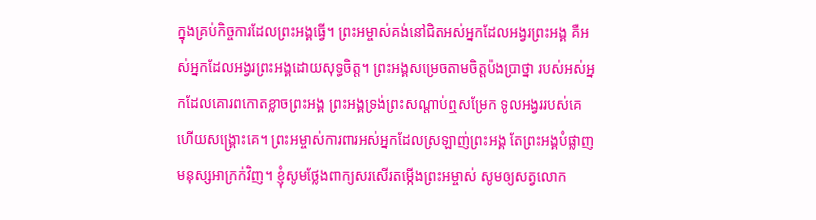ក្នុងគ្រប់កិច្ចការដែលព្រះអង្គធ្វើ។ ព្រះអម្ចាស់គង់នៅជិតអស់អ្នកដែលអង្វរព្រះអង្គ គឺអស់អ្នកដែលអង្វរព្រះអង្គដោយសុទ្ធចិត្ត។ ព្រះអង្គសម្រេចតាមចិត្តប៉ងប្រាថ្នា របស់អស់អ្នកដែលគោរពកោតខ្លាចព្រះអង្គ ព្រះអង្គទ្រង់ព្រះសណ្ដាប់ឮសម្រែក ទូលអង្វររបស់គេ ហើយសង្គ្រោះគេ។ ព្រះអម្ចាស់ការពារអស់អ្នកដែលស្រឡាញ់ព្រះអង្គ តែព្រះអង្គបំផ្លាញមនុស្សអាក្រក់វិញ។ ខ្ញុំសូមថ្លែងពាក្យសរសើរតម្កើងព្រះអម្ចាស់ សូមឲ្យសត្វលោក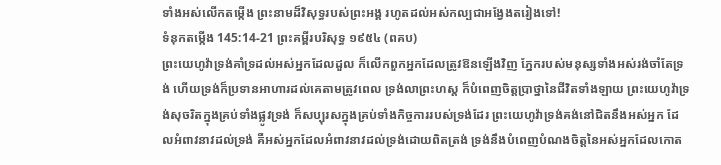ទាំងអស់លើកតម្កើង ព្រះនាមដ៏វិសុទ្ធរបស់ព្រះអង្គ រហូតដល់អស់កល្បជាអង្វែងតរៀងទៅ!
ទំនុកតម្កើង 145:14-21 ព្រះគម្ពីរបរិសុទ្ធ ១៩៥៤ (ពគប)
ព្រះយេហូវ៉ាទ្រង់គាំទ្រដល់អស់អ្នកដែលដួល ក៏លើកពួកអ្នកដែលត្រូវឱនឡើងវិញ ភ្នែករបស់មនុស្សទាំងអស់រង់ចាំតែទ្រង់ ហើយទ្រង់ក៏ប្រទានអាហារដល់គេតាមត្រូវពេល ទ្រង់លាព្រះហស្ត ក៏បំពេញចិត្តប្រាថ្នានៃជីវិតទាំងឡាយ ព្រះយេហូវ៉ាទ្រង់សុចរិតក្នុងគ្រប់ទាំងផ្លូវទ្រង់ ក៏សប្បុរសក្នុងគ្រប់ទាំងកិច្ចការរបស់ទ្រង់ដែរ ព្រះយេហូវ៉ាទ្រង់គង់នៅជិតនឹងអស់អ្នក ដែលអំពាវនាវដល់ទ្រង់ គឺអស់អ្នកដែលអំពាវនាវដល់ទ្រង់ដោយពិតត្រង់ ទ្រង់នឹងបំពេញបំណងចិត្តនៃអស់អ្នកដែលកោត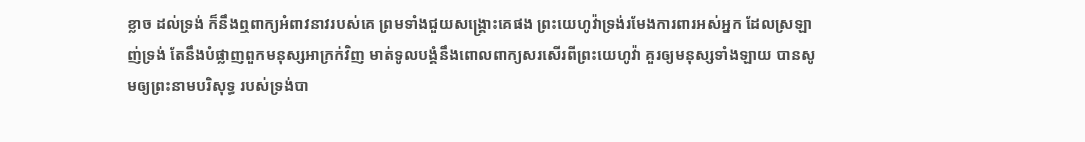ខ្លាច ដល់ទ្រង់ ក៏នឹងឮពាក្យអំពាវនាវរបស់គេ ព្រមទាំងជួយសង្គ្រោះគេផង ព្រះយេហូវ៉ាទ្រង់រមែងការពារអស់អ្នក ដែលស្រឡាញ់ទ្រង់ តែនឹងបំផ្លាញពួកមនុស្សអាក្រក់វិញ មាត់ទូលបង្គំនឹងពោលពាក្យសរសើរពីព្រះយេហូវ៉ា គួរឲ្យមនុស្សទាំងឡាយ បានសូមឲ្យព្រះនាមបរិសុទ្ធ របស់ទ្រង់បា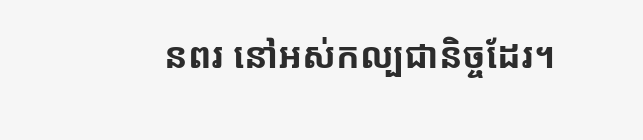នពរ នៅអស់កល្បជានិច្ចដែរ។